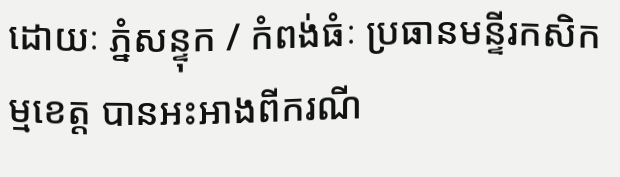ដោយៈ ភ្នំសន្ទុក / កំពង់ធំៈ ប្រធានមន្ទីរកសិកម្មខេត្ត បានអះអាងពីករណី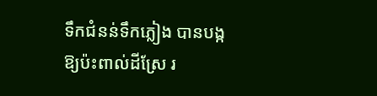ទឹកជំនន់ទឹកភ្លៀង បានបង្កឱ្យប៉ះពាល់ដីស្រែ រ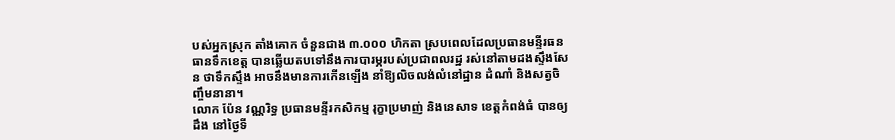បស់អ្នកស្រុក តាំងគោក ចំនួនជាង ៣.០០០ ហិកតា ស្របពេលដែលប្រធានមន្ទីរធនធានទឹកខេត្ត បានឆ្លើយតបទៅនឹងការបារម្ភរបស់ប្រជាពលរដ្ឋ រស់នៅតាមដងស្ទឹងសែន ថាទឹកស្ទឹង អាចនឹងមានការកើនឡើង នាំឱ្យលិចលង់លំនៅដ្ឋាន ដំណាំ និងសត្វចិញ្ចឹមនានា។
លោក ប៉ែន វណ្ណរិទ្ធ ប្រធានមន្ទីរកសិកម្ម រុក្ខាប្រមាញ់ និងនេសាទ ខេត្តកំពង់ធំ បានឲ្យដឹង នៅថ្ងៃទី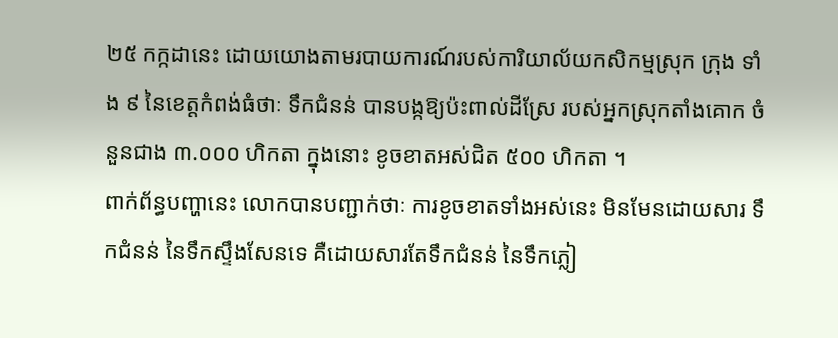២៥ កក្កដានេះ ដោយយោងតាមរបាយការណ៍របស់ការិយាល័យកសិកម្មស្រុក ក្រុង ទាំង ៩ នៃខេត្តកំពង់ធំថាៈ ទឹកជំនន់ បានបង្កឱ្យប៉ះពាល់ដីស្រែ របស់អ្នកស្រុកតាំងគោក ចំនួនជាង ៣.០០០ ហិកតា ក្នុងនោះ ខូចខាតអស់ជិត ៥០០ ហិកតា ។
ពាក់ព័ន្ធបញ្ហានេះ លោកបានបញ្ជាក់ថាៈ ការខូចខាតទាំងអស់នេះ មិនមែនដោយសារ ទឹកជំនន់ នៃទឹកស្ទឹងសែនទេ គឺដោយសារតែទឹកជំនន់ នៃទឹកភ្លៀ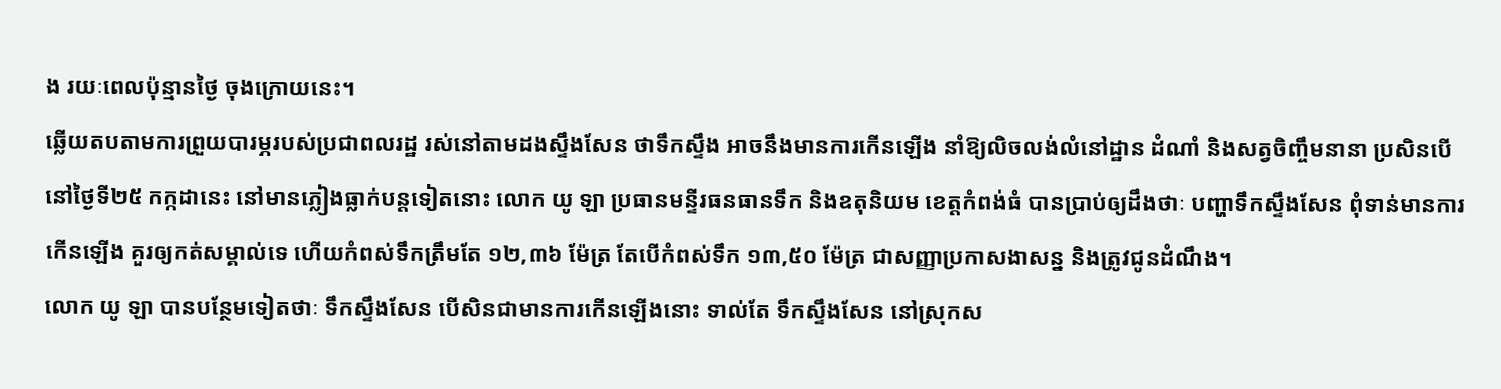ង រយៈពេលប៉ុន្មានថ្ងៃ ចុងក្រោយនេះ។
ឆ្លើយតបតាមការព្រួយបារម្ភរបស់ប្រជាពលរដ្ឋ រស់នៅតាមដងស្ទឹងសែន ថាទឹកស្ទឹង អាចនឹងមានការកើនឡើង នាំឱ្យលិចលង់លំនៅដ្ឋាន ដំណាំ និងសត្វចិញ្ចឹមនានា ប្រសិនបើ នៅថ្ងៃទី២៥ កក្កដានេះ នៅមានភ្លៀងធ្លាក់បន្តទៀតនោះ លោក យូ ឡា ប្រធានមន្ទីរធនធានទឹក និងឧតុនិយម ខេត្តកំពង់ធំ បានប្រាប់ឲ្យដឹងថាៈ បញ្ហាទឹកស្ទឹងសែន ពុំទាន់មានការកើនឡើង គួរឲ្យកត់សម្គាល់ទេ ហើយកំពស់ទឹកត្រឹមតែ ១២,៣៦ ម៉ែត្រ តែបើកំពស់ទឹក ១៣,៥០ ម៉ែត្រ ជាសញ្ញាប្រកាសងាសន្ន និងត្រូវជូនដំណឹង។
លោក យូ ឡា បានបន្ថែមទៀតថាៈ ទឹកស្ទឹងសែន បើសិនជាមានការកើនឡើងនោះ ទាល់តែ ទឹកស្ទឹងសែន នៅស្រុកស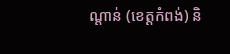ណ្ដាន់ (ខេត្តកំពង់) និ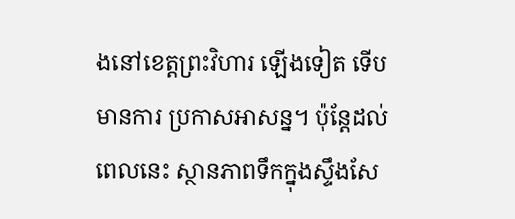ងនៅខេត្តព្រះវិហារ ឡើងទៀត ទើបមានការ ប្រកាសអាសន្ន។ ប៉ុន្តែដល់ពេលនេះ ស្ថានភាពទឹកក្នុងស្ទឹងសែ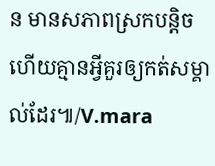ន មានសភាពស្រកបន្តិច ហើយគ្មានអ្វីគួរឲ្យកត់សម្គាល់ដែរ៕/V.mara